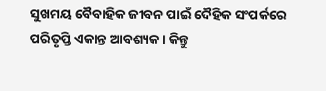ସୁଖମୟ ବୈବାହିକ ଜୀବନ ପାଇଁ ଦୈହିକ ସଂପର୍କରେ ପରିତୃପ୍ତି ଏକାନ୍ତ ଆବଶ୍ୟକ । କିନ୍ତୁ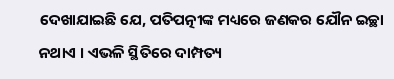ଦେଖାଯାଇଛି ଯେ, ପତିପତ୍ନୀଙ୍କ ମଧ୍ୟରେ ଜଣକର ଯୌନ ଇଚ୍ଛା ନଥାଏ । ଏଭଳି ସ୍ଥିତିରେ ଦାମ୍ପତ୍ୟ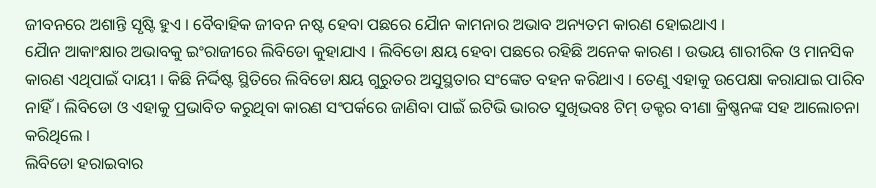ଜୀବନରେ ଅଶାନ୍ତି ସୃଷ୍ଟି ହୁଏ । ବୈବାହିକ ଜୀବନ ନଷ୍ଟ ହେବା ପଛରେ ଯୈାନ କାମନାର ଅଭାବ ଅନ୍ୟତମ କାରଣ ହୋଇଥାଏ ।
ଯୈାନ ଆକାଂକ୍ଷାର ଅଭାବକୁ ଇଂରାଜୀରେ ଲିବିଡୋ କୁହାଯାଏ । ଲିବିଡୋ କ୍ଷୟ ହେବା ପଛରେ ରହିଛି ଅନେକ କାରଣ । ଉଭୟ ଶାରୀରିକ ଓ ମାନସିକ କାରଣ ଏଥିପାଇଁ ଦାୟୀ । କିଛି ନିର୍ଦ୍ଦିଷ୍ଟ ସ୍ଥିତିରେ ଲିବିଡୋ କ୍ଷୟ ଗୁରୁତର ଅସୁସ୍ଥତାର ସଂଙ୍କେତ ବହନ କରିଥାଏ । ତେଣୁ ଏହାକୁ ଉପେକ୍ଷା କରାଯାଇ ପାରିବ ନାହିଁ। ଲିବିଡୋ ଓ ଏହାକୁ ପ୍ରଭାବିତ କରୁଥିବା କାରଣ ସଂପର୍କରେ ଜାଣିବା ପାଇଁ ଇଟିଭି ଭାରତ ସୁଖିଭବଃ ଟିମ୍ ଡକ୍ଟର ବୀଣା କ୍ରିଷ୍ଣନଙ୍କ ସହ ଆଲୋଚନା କରିଥିଲେ ।
ଲିବିଡୋ ହରାଇବାର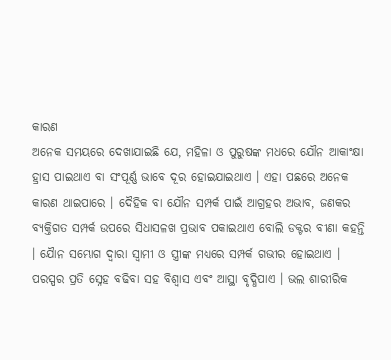କାରଣ
ଅନେକ ସମୟରେ ଦେଖାଯାଇଛି ଯେ, ମହିଳା ଓ ପୁରୁଷଙ୍କ ମଧରେ ଯୌନ ଆକାଂକ୍ଷା ହ୍ରାସ ପାଇଥାଏ ବା ସଂପୂର୍ଣ୍ଣ ଭାବେ ଦୂର ହୋଇଯାଇଥାଏ । ଏହା ପଛରେ ଅନେକ କାରଣ ଥାଇପାରେ । ଦୈହିକ ବା ଯୌନ ସମ୍ପର୍କ ପାଇଁ ଆଗ୍ରହର ଅଭାବ, ଜଣକର ବ୍ୟକ୍ତିଗତ ସମ୍ପର୍କ ଉପରେ ସିଧାସଳଖ ପ୍ରଭାବ ପକାଇଥାଏ ବୋଲି ଡକ୍ଟର ବୀଣା କହନ୍ତି । ଯୈାନ ସମ୍ଭୋଗ ଦ୍ବାରା ସ୍ବାମୀ ଓ ସ୍ତ୍ରୀଙ୍କ ମଧ୍ୟରେ ସମ୍ପର୍କ ଗଭୀର ହୋଇଥାଏ ।
ପରସ୍ପର ପ୍ରତି ସ୍ନେହ ବଢିବା ସହ ବିଶ୍ବାସ ଏବଂ ଆସ୍ଥା ବୃଦ୍ଧିପାଏ । ଭଲ ଶାରୀରିକ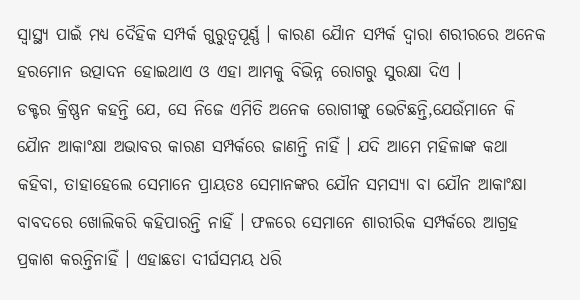ସ୍ବାସ୍ଥ୍ୟ ପାଇଁ ମଧ୍ୟ ଦୈହିକ ସମ୍ପର୍କ ଗୁରୁତ୍ବପୂର୍ଣ୍ଣ । କାରଣ ଯୈାନ ସମ୍ପର୍କ ଦ୍ବାରା ଶରୀରରେ ଅନେକ ହରମୋନ ଉତ୍ପାଦନ ହୋଇଥାଏ ଓ ଏହା ଆମକୁ ବିଭିନ୍ନ ରୋଗରୁ ସୁରକ୍ଷା ଦିଏ ।
ଡକ୍ଟର କ୍ରିଷ୍ଣନ କହନ୍ତି ଯେ, ସେ ନିଜେ ଏମିତି ଅନେକ ରୋଗୀଙ୍କୁ ଭେଟିଛନ୍ତି,ଯେଉଁମାନେ କି ଯୈାନ ଆକାଂକ୍ଷା ଅଭାବର କାରଣ ସମ୍ପର୍କରେ ଜାଣନ୍ତି ନାହିଁ । ଯଦି ଆମେ ମହିଳାଙ୍କ କଥା କହିବା, ତାହାହେଲେ ସେମାନେ ପ୍ରାୟତଃ ସେମାନଙ୍କର ଯୌନ ସମସ୍ୟା ବା ଯୌନ ଆକାଂକ୍ଷା ବାବଦରେ ଖୋଲିକରି କହିପାରନ୍ତି ନାହିଁ । ଫଳରେ ସେମାନେ ଶାରୀରିକ ସମ୍ପର୍କରେ ଆଗ୍ରହ ପ୍ରକାଶ କରନ୍ତିନାହିଁ । ଏହାଛଡା ଦୀର୍ଘସମୟ ଧରି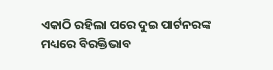ଏକାଠି ରହିଲା ପରେ ଦୁଇ ପାର୍ଟନରଙ୍କ ମଧ୍ୟରେ ବିରକ୍ତିଭାବ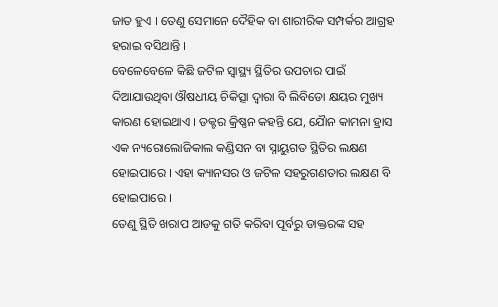ଜାତ ହୁଏ । ତେଣୁ ସେମାନେ ଦୈହିକ ବା ଶାରୀରିକ ସମ୍ପର୍କର ଆଗ୍ରହ ହରାଇ ବସିଥାନ୍ତି ।
ବେଳେବେଳେ କିଛି ଜଟିଳ ସ୍ବାସ୍ଥ୍ୟ ସ୍ଥିତିର ଉପଚାର ପାଇଁ ଦିଆଯାଉଥିବା ଔଷଧୀୟ ଚିକିତ୍ସା ଦ୍ବାରା ବି ଲିବିଡୋ କ୍ଷୟର ମୁଖ୍ୟ କାରଣ ହୋଇଥାଏ । ଡକ୍ଟର କ୍ରିଷ୍ଣନ କହନ୍ତି ଯେ, ଯୈାନ କାମନା ହ୍ରାସ ଏକ ନ୍ୟରୋଲୋଜିକାଲ କଣ୍ଡିସନ ବା ସ୍ନାୟୁଗତ ସ୍ଥିତିର ଲକ୍ଷଣ ହୋଇପାରେ । ଏହା କ୍ୟାନସର ଓ ଜଟିଳ ସହରୁଗଣତାର ଲକ୍ଷଣ ବି ହୋଇପାରେ ।
ତେଣୁ ସ୍ଥିତି ଖରାପ ଆଡକୁ ଗତି କରିବା ପୂର୍ବରୁ ଡାକ୍ତରଙ୍କ ସହ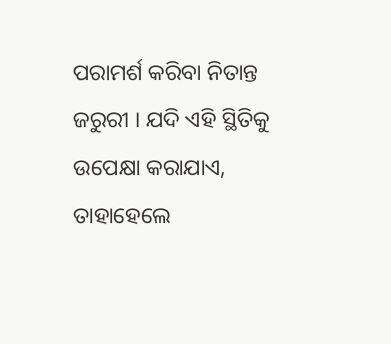ପରାମର୍ଶ କରିବା ନିତାନ୍ତ ଜରୁରୀ । ଯଦି ଏହି ସ୍ଥିତିକୁ ଉପେକ୍ଷା କରାଯାଏ, ତାହାହେଲେ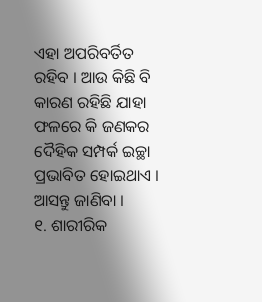ଏହା ଅପରିବର୍ତିତ ରହିବ । ଆଉ କିଛି ବି କାରଣ ରହିଛି ଯାହା ଫଳରେ କି ଜଣକର ଦୈହିକ ସମ୍ପର୍କ ଇଚ୍ଛା ପ୍ରଭାବିତ ହୋଇଥାଏ । ଆସନ୍ତୁ ଜାଣିବା ।
୧. ଶାରୀରିକ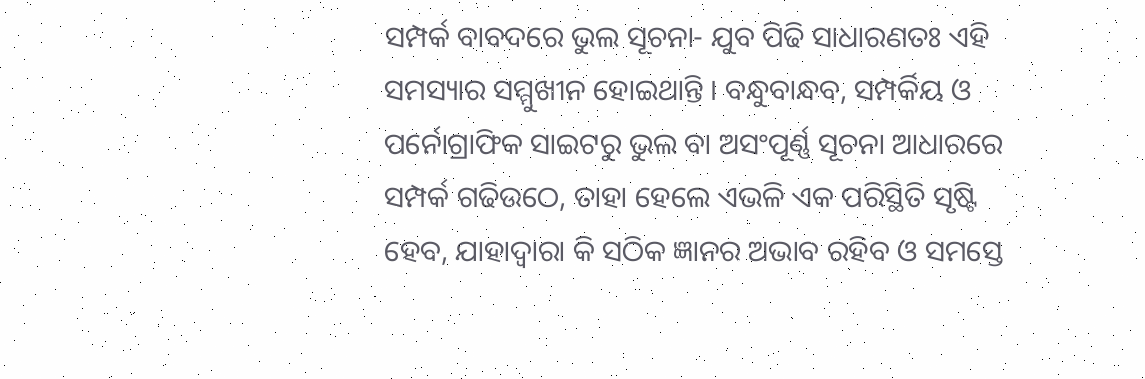ସମ୍ପର୍କ ବାବଦରେ ଭୁଲ ସୂଚନା- ଯୁବ ପିଢି ସାଧାରଣତଃ ଏହି ସମସ୍ୟାର ସମ୍ମୁଖୀନ ହୋଇଥାନ୍ତି । ବନ୍ଧୁବାନ୍ଧବ, ସମ୍ପର୍କିୟ ଓ ପର୍ନୋଗ୍ରାଫିକ ସାଇଟରୁ ଭୁଲ ବା ଅସଂପୂର୍ଣ୍ଣ ସୂଚନା ଆଧାରରେ ସମ୍ପର୍କ ଗଢିଉଠେ, ତାହା ହେଲେ ଏଭଳି ଏକ ପରିସ୍ଥିତି ସୃଷ୍ଟି ହେବ, ଯାହାଦ୍ବାରା କି ସଠିକ ଜ୍ଞାନର ଅଭାବ ରହିବ ଓ ସମସ୍ତେ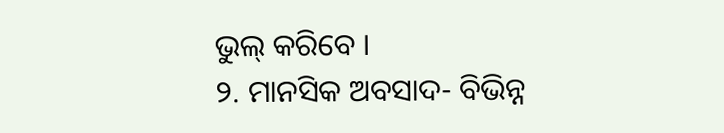ଭୁଲ୍ କରିବେ ।
୨. ମାନସିକ ଅବସାଦ- ବିଭିନ୍ନ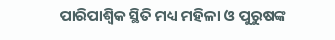ପାରିପାଶ୍ବିକ ସ୍ଥିତି ମଧ୍ୟ ମହିଳା ଓ ପୁରୁଷଙ୍କ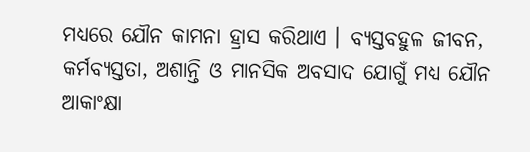ମଧ୍ୟରେ ଯୌନ କାମନା ହ୍ରାସ କରିଥାଏ । ବ୍ୟସ୍ତବହୁଳ ଜୀବନ, କର୍ମବ୍ୟସ୍ତତା, ଅଶାନ୍ତି ଓ ମାନସିକ ଅବସାଦ ଯୋଗୁଁ ମଧ୍ୟ ଯୌନ ଆକାଂକ୍ଷା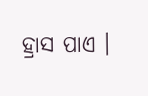ହ୍ରାସ ପାଏ ।